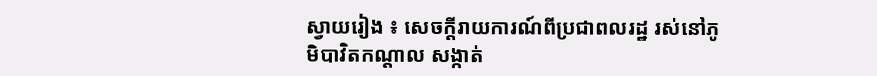ស្វាយរៀង ៖ សេចក្តីរាយការណ៍ពីប្រជាពលរដ្ឋ រស់នៅភូមិបាវិតកណ្តាល សង្កាត់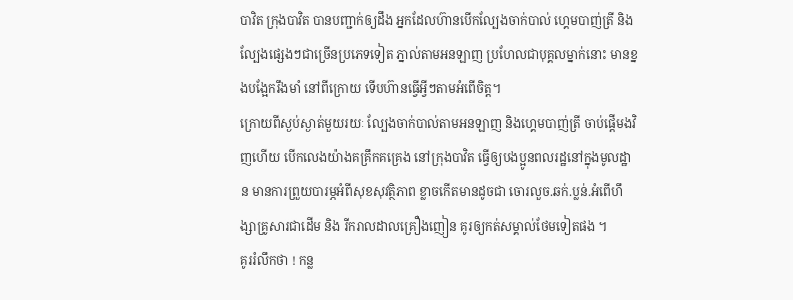បាវិត ក្រុងបាវិត បានបញ្ជាក់ឲ្យដឹង អ្នកដែលហ៊ានបើកល្បែងចាក់បាល់ ហ្គេមបាញ់ត្រី និងល្បែងផ្សេងៗជាច្រេីនប្រភេទទៀត ភ្នាល់តាមអនឡាញ ប្រហែលជាបុគ្គលម្នាក់នោះ មានខ្នងបង្អែករឹងមាំ នៅពីក្រោយ ទេីបហ៊ានធ្វើអ្វីៗតាមអំពេីចិត្ត។
ក្រោយពីស្ងប់ស្ងាត់មួយរយៈ ល្បែងចាក់បាល់តាមអនឡាញ និងហ្គេមបាញ់ត្រី ចាប់ផ្តើមងវិញហេីយ បេីកលេងយ៉ាងគគ្រឹកគគ្រេង នៅក្រុងបាវិត ធ្វេីឲ្យបងប្អូនពលរដ្ឋនៅក្នុងមូលដ្ឋាន មានការព្រួយបារម្ភអំពីសុខសុវត្ថិភាព ខ្លាចកេីតមានដូចជា ចោរលួច.ឆក់.ប្លន់.អំពេីហឹង្សាគ្រូសារជាដេីម និង រីករាលដាលគ្រឿងញៀន គូរឲ្យកត់សម្គាល់ថែមទៀតផង ។
គូររំលឹកថា ! កន្ល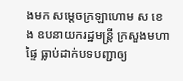ងមក សម្ដេចក្រឡាហោម ស ខេង ឧបនាយករដ្ឋមន្ត្រី ក្រសួងមហាផ្ទៃ ធ្លាប់ដាក់បទបញ្ជាឲ្យ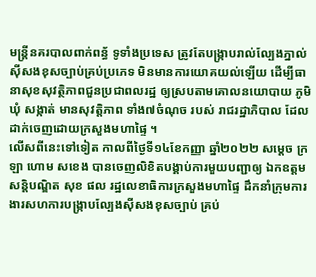មន្ត្រីនគរបាលពាក់ពន្ធ័ ទូទាំងប្រទេស ត្រូវតែបង្ក្រាបរាល់ល្បែងភ្នាល់សុីសងខុសច្បាប់គ្រប់ប្រភេទ មិនមានការយោគយល់ឡើយ ដើម្បីធានាសុខសុវត្ថិភាពជួនប្រជាពលរដ្ឋ ឲ្យស្របតាមគោលនយោបាយ ភូមិ ឃុំ សង្កាត់ មានសុវត្តិភាព ទាំង៧ចំណុច របស់ រាជរដ្ឋាភិបាល ដែលដាក់ចេញដោយក្រសួងមហាផ្ទៃ ។
លេីសពីនេះទៅទៀត កាលពីថ្ងៃទី១៤ខែកញ្ញា ឆ្នាំ២០២២ សម្ដេច ក្រឡា ហោម សខេង បានចេញលិខិតបង្គាប់ការមួយបញ្ជាឲ្យ ឯកឧត្ដម សន្តិបណ្ឌិត សុខ ផល រដ្ឋលេខាធិការក្រសួងមហាផ្ទៃ ដឹកនាំក្រុមការងារសហការបង្ក្រាបល្បែងស៊ីសងខុសច្បាប់ គ្រប់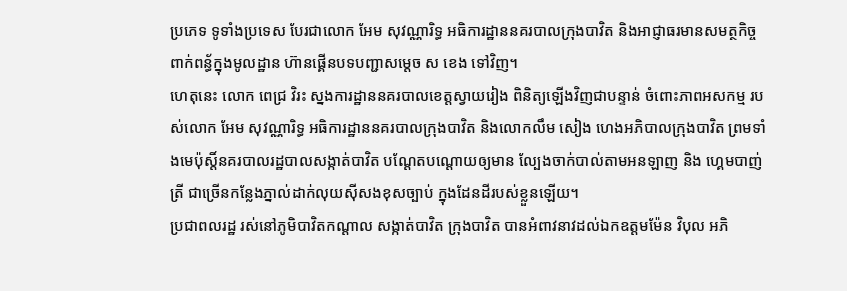ប្រភេទ ទូទាំងប្រទេស បែរជាលោក អែម សុវណ្ណារិទ្ធ អធិការដ្ឋាននគរបាលក្រុងបាវិត និងអាជ្ញាធរមានសមត្ថកិច្ចពាក់ពន្ធ័ក្នុងមូលដ្ឋាន ហ៊ានផ្គេីនបទបញ្ជាសម្តេច ស ខេង ទៅវិញ។
ហេតុនេះ លោក ពេជ្រ វិរះ ស្នងការដ្ឋាននគរបាលខេត្តស្វាយរៀង ពិនិត្យឡើងវិញជាបន្ទាន់ ចំពោះភាពអសកម្ម របស់លោក អែម សុវណ្ណារិទ្ធ អធិការដ្ឋាននគរបាលក្រុងបាវិត និងលោកលឹម សៀង ហេងអភិបាលក្រុងបាវិត ព្រមទាំងមេប៉ុស្តិ៍នគរបាលរដ្ឋបាលសង្កាត់បាវិត បណ្តែតបណ្តោយឲ្យមាន ល្បែងចាក់បាល់តាមអនឡាញ និង ហ្គេមបាញ់ត្រី ជាច្រេីនកន្លែងភ្នាល់ដាក់លុយសុីសងខុសច្បាប់ ក្នុងដែនដីរបស់ខ្លួនឡេីយ។
ប្រជាពលរដ្ឋ រស់នៅភូមិបាវិតកណ្តាល សង្កាត់បាវិត ក្រុងបាវិត បានអំពាវនាវដល់ឯកឧត្តមម៉ែន វិបុល អភិ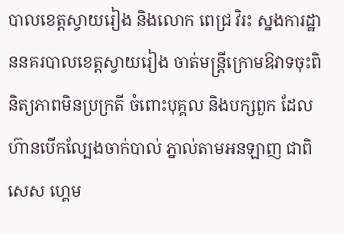បាលខេត្តស្វាយរៀង និងលោក ពេជ្រ វិរះ ស្នងការដ្ឋាននគរបាលខេត្តស្វាយរៀង ចាត់មន្ត្រីក្រោមឱវាទចុះពិនិត្យភាពមិនប្រក្រតី ចំពោះបុគ្គល និងបក្សពួក ដែលហ៊ានបេីកល្បែងចាក់បាល់ ភ្នាល់តាមអនឡាញ ជាពិសេស ហ្គេម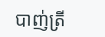បាញ់ត្រី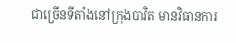ជាច្រើនទីតាំងនៅក្រុងបាវិត មានវិធានការ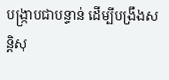បង្ក្រាបជាបន្ទាន់ ដេីម្បីបង្រឹងសន្តិសុ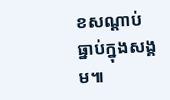ខសណ្តាប់ធ្នាប់ក្នុងសង្គម៕